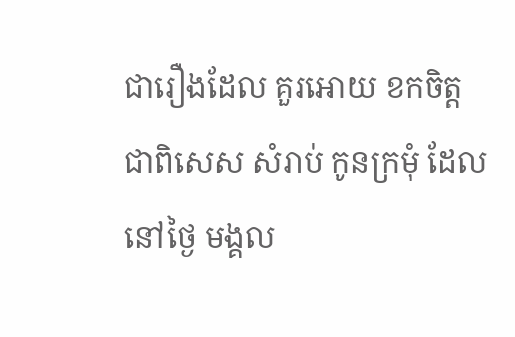ជារឿងដែល គួរអោយ ខកចិត្ត ជាពិសេស សំរាប់ កូនក្រមុំ ដែលនៅថ្ងៃ មង្គល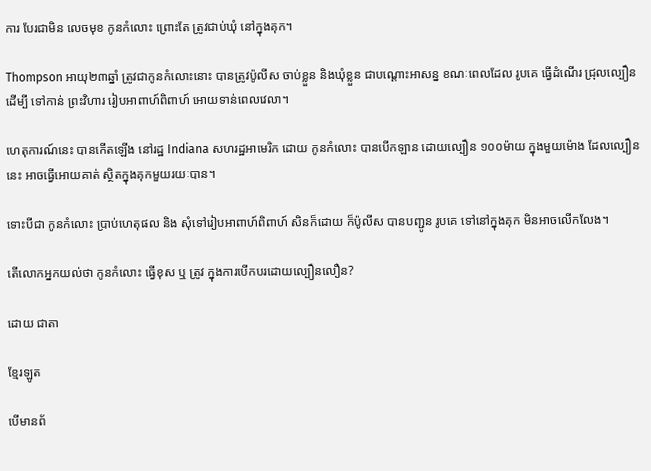ការ បែរជាមិន លេចមុខ កូនកំលោះ ព្រោះតែ ត្រូវជាប់ឃុំ នៅក្នុងគុក។

Thompson អាយុ២៣ឆ្នាំ ត្រូវជាកូនកំលោះនោះ បានត្រូវប៉ូលីស ចាប់ខ្លួន និងឃុំខ្លួន ជាបណ្ដោះអាសន្ន ខណៈពេលដែល រូបគេ ធ្វើដំណើរ ជ្រុលល្បឿន ដើម្បី ទៅកាន់ ព្រះវិហារ រៀបអាពាហ៍ពិពាហ៍ អោយទាន់ពេលវេលា។

ហេតុការណ៍នេះ បានកើតឡើង នៅរដ្ឋ Indiana សហរដ្ឋអាមេរិក ដោយ កូនកំលោះ បានបើកឡាន ដោយល្បឿន ១០០ម៉ាយ ក្នុងមួយម៉ោង ដែលល្បឿននេះ អាចធ្វើអោយគាត់ ស្ថិតក្នុងគុកមួយរយៈបាន។

ទោះបីជា កូនកំលោះ ប្រាប់ហេតុផល និង សុំទៅរៀបអាពាហ៍ពិពាហ៍ សិនក៏ដោយ ក៏ប៉ូលីស បានបញ្ជូន រូបគេ ទៅនៅក្នុងគុក មិនអាចលើកលែង។

តើលោកអ្នកយល់ថា កូនកំលោះ ធ្វើខុស ឬ ត្រូវ ក្នុងការបើកបរដោយល្បឿនលឿន?

ដោយ ជាតា

ខ្មែរឡូត

បើមានព័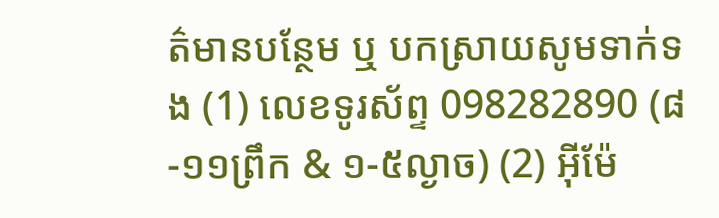ត៌មានបន្ថែម ឬ បកស្រាយសូមទាក់ទង (1) លេខទូរស័ព្ទ 098282890 (៨-១១ព្រឹក & ១-៥ល្ងាច) (2) អ៊ីម៉ែ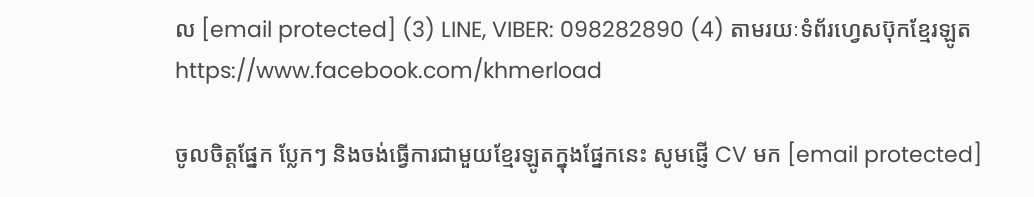ល [email protected] (3) LINE, VIBER: 098282890 (4) តាមរយៈទំព័រហ្វេសប៊ុកខ្មែរឡូត https://www.facebook.com/khmerload

ចូលចិត្តផ្នែក ប្លែកៗ និងចង់ធ្វើការជាមួយខ្មែរឡូតក្នុងផ្នែកនេះ សូមផ្ញើ CV មក [email protected]